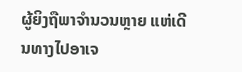ຜູ້ຍິງຖືພາຈຳນວນຫຼາຍ ແຫ່ເດີນທາງໄປອາເຈ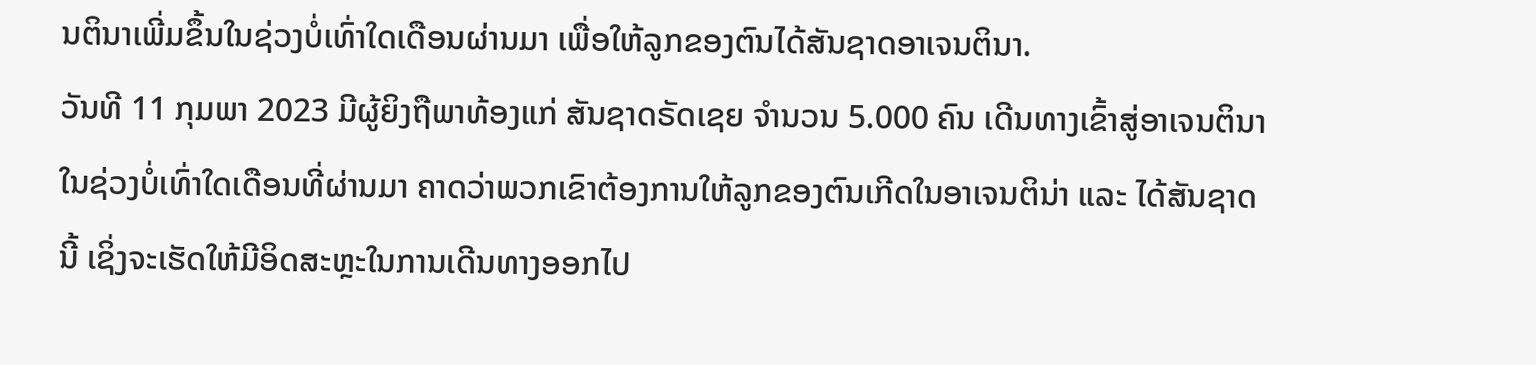ນຕິນາເພີ່ມຂຶ້ນໃນຊ່ວງບໍ່ເທົ່າໃດເດືອນຜ່ານມາ ເພື່ອໃຫ້ລູກຂອງຕົນໄດ້ສັນຊາດອາເຈນຕິນາ.
ວັນທີ 11 ກຸມພາ 2023 ມີຜູ້ຍິງຖືພາທ້ອງແກ່ ສັນຊາດຣັດເຊຍ ຈຳນວນ 5.000 ຄົນ ເດີນທາງເຂົ້າສູ່ອາເຈນຕິນາໃນຊ່ວງບໍ່ເທົ່າໃດເດືອນທີ່ຜ່ານມາ ຄາດວ່າພວກເຂົາຕ້ອງການໃຫ້ລູກຂອງຕົນເກີດໃນອາເຈນຕິນ່າ ແລະ ໄດ້ສັນຊາດນີ້ ເຊິ່ງຈະເຮັດໃຫ້ມີອິດສະຫຼະໃນການເດີນທາງອອກໄປ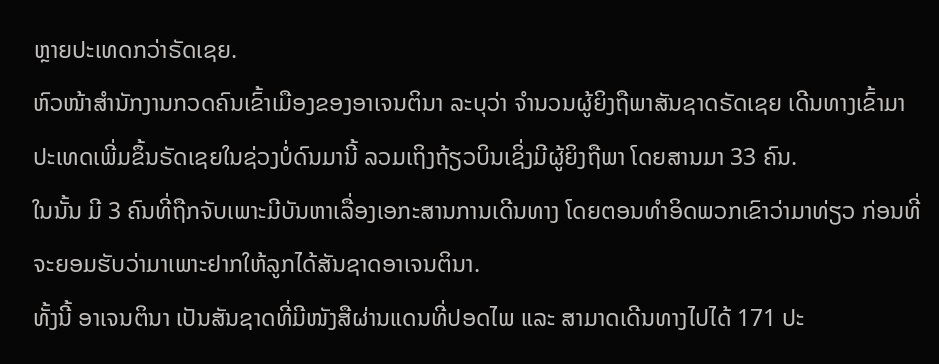ຫຼາຍປະເທດກວ່າຣັດເຊຍ.
ຫົວໜ້າສຳນັກງານກວດຄົນເຂົ້າເມືອງຂອງອາເຈນຕິນາ ລະບຸວ່າ ຈຳນວນຜູ້ຍິງຖືພາສັນຊາດຣັດເຊຍ ເດີນທາງເຂົ້າມາປະເທດເພີ່ມຂຶ້ນຣັດເຊຍໃນຊ່ວງບໍ່ດົນມານີ້ ລວມເຖິງຖ້ຽວບິນເຊິ່ງມີຜູ້ຍິງຖືພາ ໂດຍສານມາ 33 ຄົນ.
ໃນນັ້ນ ມີ 3 ຄົນທີ່ຖືກຈັບເພາະມີບັນຫາເລື່ອງເອກະສານການເດີນທາງ ໂດຍຕອນທຳອິດພວກເຂົາວ່າມາທ່ຽວ ກ່ອນທີ່ຈະຍອມຮັບວ່າມາເພາະຢາກໃຫ້ລູກໄດ້ສັນຊາດອາເຈນຕິນາ.
ທັ້ງນີ້ ອາເຈນຕິນາ ເປັນສັນຊາດທີ່ມີໜັງສືຜ່ານແດນທີ່ປອດໄພ ແລະ ສາມາດເດີນທາງໄປໄດ້ 171 ປະ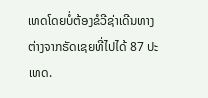ເທດໂດຍບໍ່ຕ້ອງຂໍວີຊ່າເດີນທາງ ຕ່າງຈາກຣັດເຊຍທີ່ໄປໄດ້ 87 ປະເທດ.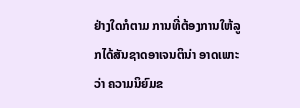ຢ່າງໃດກໍຕາມ ການທີ່ຕ້ອງການໃຫ້ລູກໄດ້ສັນຊາດອາເຈນຕິນ່າ ອາດເພາະວ່າ ຄວາມນິຍົມຂ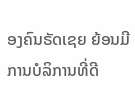ອງຄົນຣັດເຊຍ ຍ້ອນມີການບໍລິການທີ່ດີ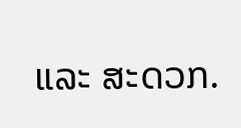ແລະ ສະດວກ.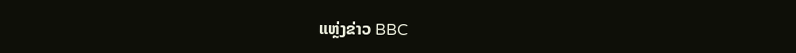ແຫຼ່ງຂ່າວ BBC